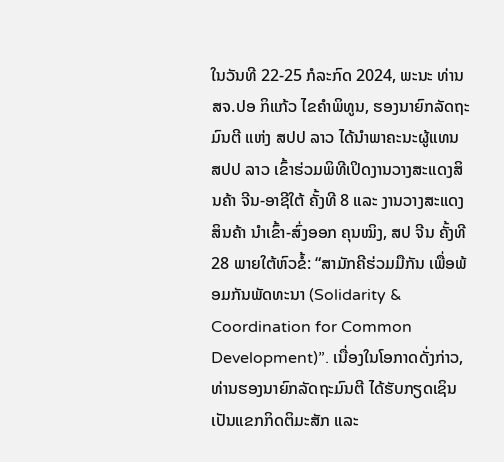ໃນວັນທີ 22-25 ກໍລະກົດ 2024, ພະນະ ທ່ານ ສຈ.ປອ ກິແກ້ວ ໄຂຄໍາພິທູນ, ຮອງນາຍົກລັດຖະມົນຕີ ແຫ່ງ ສປປ ລາວ ໄດ້ນຳພາຄະນະຜູ້ແທນ ສປປ ລາວ ເຂົ້າຮ່ວມພິທີເປິດງານວາງສະແດງສິນຄ້າ ຈີນ-ອາຊີໃຕ້ ຄັ້ງທີ 8 ແລະ ງານວາງສະແດງສິນຄ້າ ນຳເຂົ້າ-ສົ່ງອອກ ຄຸນໝິງ, ສປ ຈີນ ຄັ້ງທີ 28 ພາຍໃຕ້ຫົວຂໍ້: “ສາມັກຄີຮ່ວມມືກັນ ເພື່ອພ້ອມກັນພັດທະນາ (Solidarity & Coordination for Common Development)”. ເນື່ອງໃນໂອກາດດັ່ງກ່າວ, ທ່ານຮອງນາຍົກລັດຖະມົນຕີ ໄດ້ຮັບກຽດເຊິນເປັນແຂກກິດຕິມະສັກ ແລະ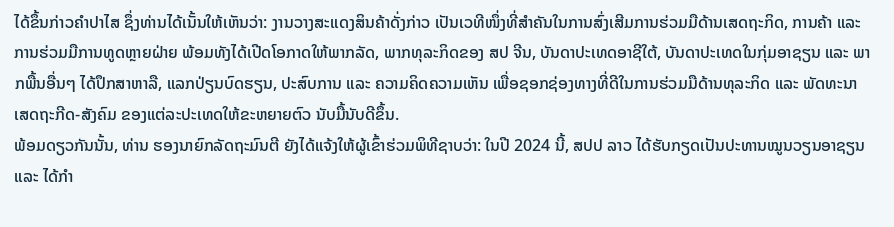ໄດ້ຂຶ້ນກ່າວຄຳປາໄສ ຊຶ່ງທ່ານໄດ້ເນັ້ນໃຫ້ເຫັນວ່າ: ງານວາງສະແດງສິນຄ້າດັ່ງກ່າວ ເປັນເວທີໜຶ່ງທີ່ສຳຄັນໃນການສົ່ງເສີມການຮ່ວມມືດ້ານເສດຖະກິດ, ການຄ້າ ແລະ ການຮ່ວມມືການທູດຫຼາຍຝ່າຍ ພ້ອມທັງໄດ້ເປີດໂອກາດໃຫ້ພາກລັດ, ພາກທຸລະກິດຂອງ ສປ ຈີນ, ບັນດາປະເທດອາຊີໃຕ້, ບັນດາປະເທດໃນກຸ່ມອາຊຽນ ແລະ ພາກພື້ນອື່ນໆ ໄດ້ປຶກສາຫາລື, ແລກປ່ຽນບົດຮຽນ, ປະສົບການ ແລະ ຄວາມຄິດຄວາມເຫັນ ເພື່ອຊອກຊ່ອງທາງທີ່ດີໃນການຮ່ວມມືດ້ານທຸລະກິດ ແລະ ພັດທະນາເສດຖະກີດ-ສັງຄົມ ຂອງແຕ່ລະປະເທດໃຫ້ຂະຫຍາຍຕົວ ນັບມື້ນັບດີຂຶ້ນ.
ພ້ອມດຽວກັນນັ້ນ, ທ່ານ ຮອງນາຍົກລັດຖະມົນຕີ ຍັງໄດ້ແຈ້ງໃຫ້ຜູ້ເຂົ້າຮ່ວມພິທີຊາບວ່າ: ໃນປີ 2024 ນີ້, ສປປ ລາວ ໄດ້ຮັບກຽດເປັນປະທານໝູນວຽນອາຊຽນ ແລະ ໄດ້ກໍາ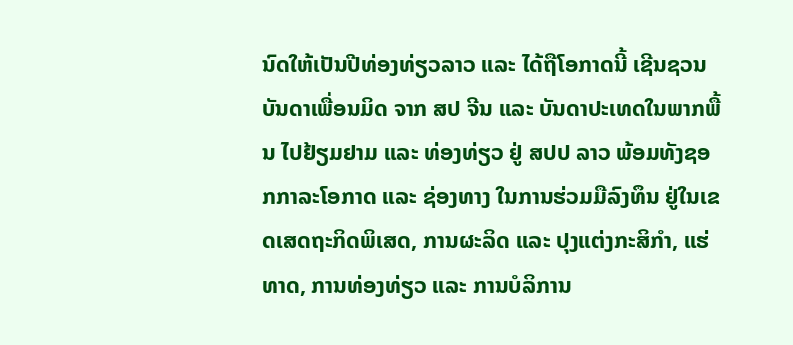ນົດໃຫ້ເປັນປີທ່ອງທ່ຽວລາວ ແລະ ໄດ້ຖືໂອກາດນີ້ ເຊີນຊວນບັນດາເພື່ອນມິດ ຈາກ ສປ ຈີນ ແລະ ບັນດາປະເທດໃນພາກພື້ນ ໄປຢ້ຽມຢາມ ແລະ ທ່ອງທ່ຽວ ຢູ່ ສປປ ລາວ ພ້ອມທັງຊອກກາລະໂອກາດ ແລະ ຊ່ອງທາງ ໃນການຮ່ວມມືລົງທຶນ ຢູ່ໃນເຂດເສດຖະກິດພິເສດ, ການຜະລິດ ແລະ ປຸງແຕ່ງກະສິກຳ, ແຮ່ທາດ, ການທ່ອງທ່ຽວ ແລະ ການບໍລິການ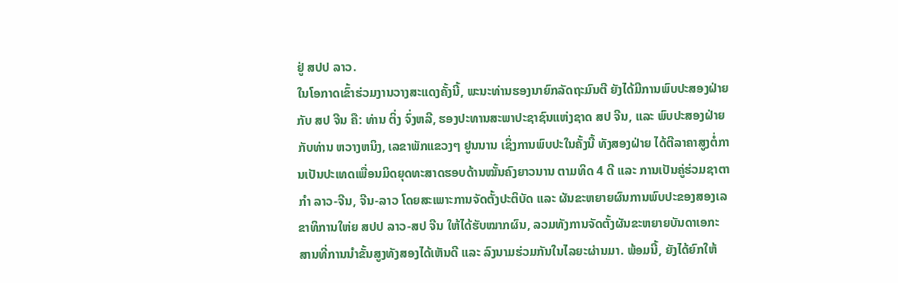ຢູ່ ສປປ ລາວ.
ໃນໂອກາດເຂົ້າຮ່ວມງານວາງສະແດງຄັ້ງນີ້, ພະນະທ່ານຮອງນາຍົກລັດຖະມົນຕີ ຍັງໄດ້ມີການພົບປະສອງຝ່າຍ ກັບ ສປ ຈີນ ຄື: ທ່ານ ຕິ່ງ ຈົ່ງຫລີ, ຮອງປະທານສະພາປະຊາຊົນແຫ່ງຊາດ ສປ ຈີນ, ແລະ ພົບປະສອງຝ່າຍກັບທ່ານ ຫວາງຫນິງ, ເລຂາພັກແຂວງໆ ຢູນນານ ເຊິ່ງການພົບປະໃນຄັ້ງນີ້ ທັງສອງຝ່າຍ ໄດ້ຕີລາຄາສູງຕໍ່ການເປັນປະເທດເພື່ອນມິດຍຸດທະສາດຮອບດ້ານໝັ້ນຄົງຍາວນານ ຕາມທິດ 4 ດີ ແລະ ການເປັນຄູ່ຮ່ວມຊາຕາກຳ ລາວ-ຈີນ, ຈີນ-ລາວ ໂດຍສະເພາະການຈັດຕັ້ງປະຕິບັດ ແລະ ຜັນຂະຫຍາຍຜົນການພົບປະຂອງສອງເລຂາທິການໃຫ່ຍ ສປປ ລາວ-ສປ ຈີນ ໃຫ້ໄດ້ຮັບໝາກຜົນ, ລວມທັງການຈັດຕັ້ງຜັນຂະຫຍາຍບັນດາເອກະສານທີ່ການນຳຂັ້ນສູງທັງສອງໄດ້ເຫັນດີ ແລະ ລົງນາມຮ່ວມກັນໃນໄລຍະຜ່ານມາ. ພ້ອມນີ້, ຍັງໄດ້ຍົກໃຫ້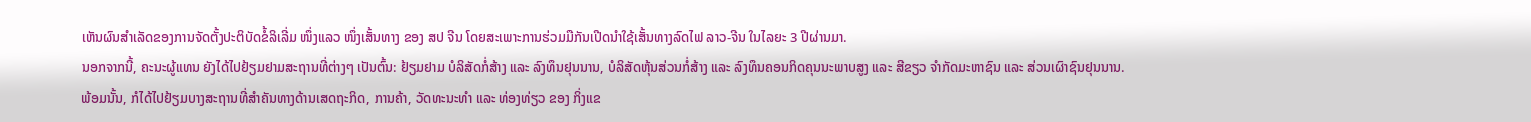ເຫັນຜົນສຳເລັດຂອງການຈັດຕັ້ງປະຕິບັດຂໍ້ລິເລີ່ມ ໜຶ່ງແລວ ໜຶ່ງເສັ້ນທາງ ຂອງ ສປ ຈີນ ໂດຍສະເພາະການຮ່ວມມືກັນເປີດນຳໃຊ້ເສັ້ນທາງລົດໄຟ ລາວ-ຈີນ ໃນໄລຍະ 3 ປີຜ່ານມາ.
ນອກຈາກນີ້, ຄະນະຜູ້ແທນ ຍັງໄດ້ໄປຢ້ຽມຢາມສະຖານທີ່ຕ່າງໆ ເປັນຕົ້ນ: ຢ້ຽມຢາມ ບໍລິສັດກໍ່ສ້າງ ແລະ ລົງທຶນຢຸນນານ, ບໍລິສັດຫຸ້ນສ່ວນກໍ່ສ້າງ ແລະ ລົງທຶນຄອນກິດຄຸນນະພາບສູງ ແລະ ສີຂຽວ ຈຳກັດມະຫາຊົນ ແລະ ສ່ວນເຜົາຊົນຢຸນນານ.
ພ້ອມນັ້ນ, ກໍໄດ້ໄປຢ້ຽມບາງສະຖານທີ່ສຳຄັນທາງດ້ານເສດຖະກິດ, ການຄ້າ, ວັດທະນະທຳ ແລະ ທ່ອງທ່ຽວ ຂອງ ກິ່ງແຂ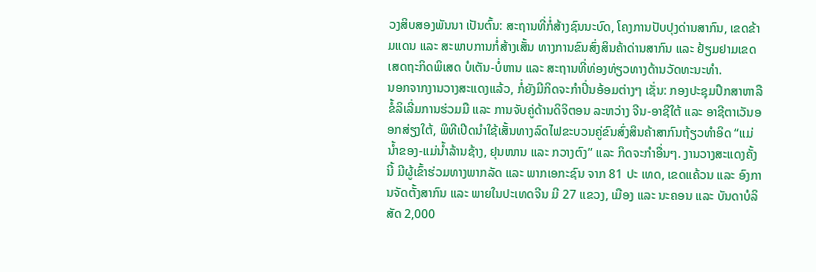ວງສິບສອງພັນນາ ເປັນຕົ້ນ: ສະຖານທີ່ກໍ່ສ້າງຊົນນະບົດ, ໂຄງການປັບປຸງດ່ານສາກົນ, ເຂດຂ້າມແດນ ແລະ ສະພາບການກໍ່ສ້າງເສັ້ນ ທາງການຂົນສົ່ງສິນຄ້າດ່ານສາກົນ ແລະ ຢ້ຽມຢາມເຂດເສດຖະກິດພິເສດ ບໍເຕັນ-ບໍ່ຫານ ແລະ ສະຖານທີ່ທ່ອງທ່ຽວທາງດ້ານວັດທະນະທຳ.
ນອກຈາກງານວາງສະແດງແລ້ວ, ກໍ່ຍັງມີກິດຈະກຳປິ່ນອ້ອມຕ່າງໆ ເຊັ່ນ: ກອງປະຊຸມປຶກສາຫາລືຂໍ້ລິເລີ່ມການຮ່ວມມື ແລະ ການຈັບຄູ່ດ້ານດິຈິຕອນ ລະຫວ່າງ ຈີນ-ອາຊີໃຕ້ ແລະ ອາຊີຕາເວັນອອກສ່ຽງໃຕ້, ພິທີເປີດນຳໃຊ້ເສັ້ນທາງລົດໄຟຂະບວນຄູ່ຂົນສົ່ງສິນຄ້າສາກົນຖ້ຽວທຳອິດ “ແມ່ນໍ້າຂອງ-ແມ່ນ້ຳລ້ານຊ້າງ, ຢຸນໜານ ແລະ ກວາງຕົງ” ແລະ ກິດຈະກໍາອື່ນໆ. ງານວາງສະແດງຄັ້ງນີ້ ມີຜູ້ເຂົ້າຮ່ວມທາງພາກລັດ ແລະ ພາກເອກະຊົນ ຈາກ 81 ປະ ເທດ, ເຂດແຄ້ວນ ແລະ ອົງການຈັດຕັ້ງສາກົນ ແລະ ພາຍໃນປະເທດຈີນ ມີ 27 ແຂວງ, ເມືອງ ແລະ ນະຄອນ ແລະ ບັນດາບໍລິສັດ 2,000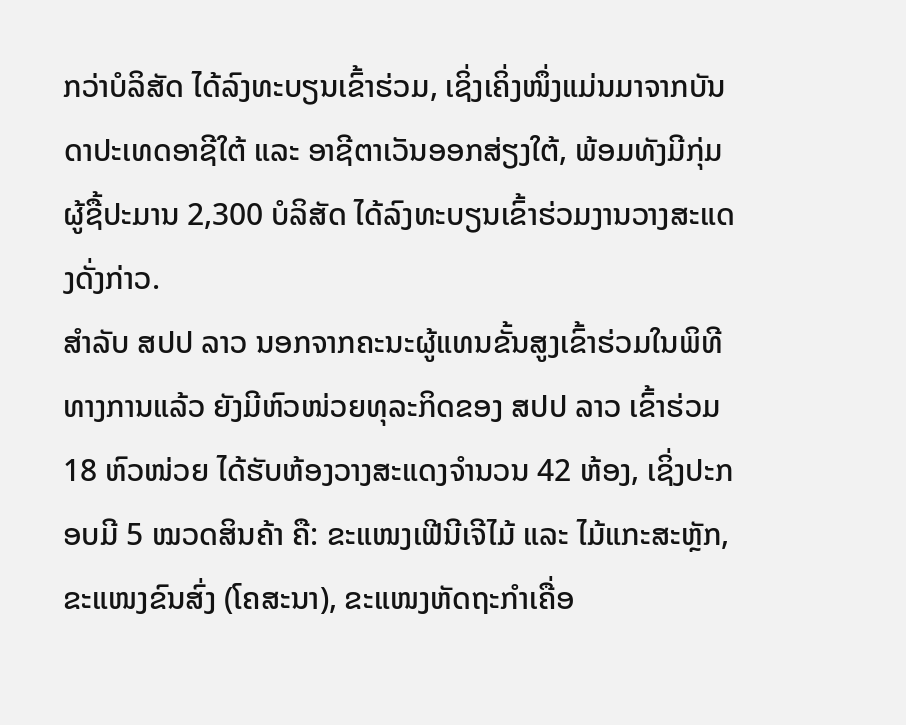ກວ່າບໍລິສັດ ໄດ້ລົງທະບຽນເຂົ້າຮ່ວມ, ເຊິ່ງເຄິ່ງໜຶ່ງແມ່ນມາຈາກບັນດາປະເທດອາຊີໃຕ້ ແລະ ອາຊີຕາເວັນອອກສ່ຽງໃຕ້, ພ້ອມທັງມີກຸ່ມຜູ້ຊື້ປະມານ 2,300 ບໍລິສັດ ໄດ້ລົງທະບຽນເຂົ້າຮ່ວມງານວາງສະແດງດັ່ງກ່າວ.
ສຳລັບ ສປປ ລາວ ນອກຈາກຄະນະຜູ້ແທນຂັ້ນສູງເຂົ້າຮ່ວມໃນພິທີທາງການແລ້ວ ຍັງມີຫົວໜ່ວຍທຸລະກິດຂອງ ສປປ ລາວ ເຂົ້າຮ່ວມ 18 ຫົວໜ່ວຍ ໄດ້ຮັບຫ້ອງວາງສະແດງຈຳນວນ 42 ຫ້ອງ, ເຊິ່ງປະກອບມີ 5 ໝວດສິນຄ້າ ຄື: ຂະແໜງເຟີນີເຈີໄມ້ ແລະ ໄມ້ແກະສະຫຼັກ, ຂະແໜງຂົນສົ່ງ (ໂຄສະນາ), ຂະແໜງຫັດຖະກຳເຄື່ອ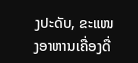ງປະດັບ, ຂະແໜງອາຫານເຄື່ອງດື່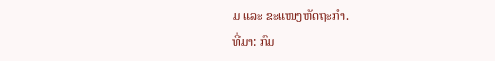ມ ແລະ ຂະແໜງຫັດຖະກຳ.
ທີ່ມາ: ກົມ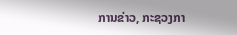ການຂ່າວ, ກະຊວງກາ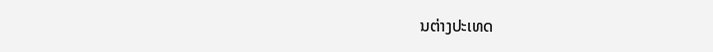ນຕ່າງປະເທດ